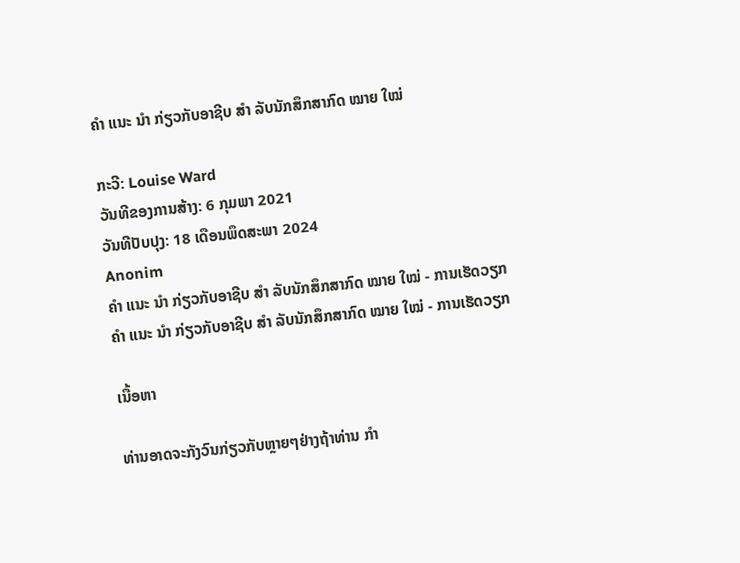ຄຳ ແນະ ນຳ ກ່ຽວກັບອາຊີບ ສຳ ລັບນັກສຶກສາກົດ ໝາຍ ໃໝ່

ກະວີ: Louise Ward
ວັນທີຂອງການສ້າງ: 6 ກຸມພາ 2021
ວັນທີປັບປຸງ: 18 ເດືອນພຶດສະພາ 2024
Anonim
ຄຳ ແນະ ນຳ ກ່ຽວກັບອາຊີບ ສຳ ລັບນັກສຶກສາກົດ ໝາຍ ໃໝ່ - ການເຮັດວຽກ
ຄຳ ແນະ ນຳ ກ່ຽວກັບອາຊີບ ສຳ ລັບນັກສຶກສາກົດ ໝາຍ ໃໝ່ - ການເຮັດວຽກ

ເນື້ອຫາ

ທ່ານອາດຈະກັງວົນກ່ຽວກັບຫຼາຍໆຢ່າງຖ້າທ່ານ ກຳ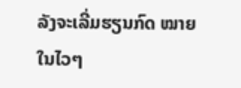ລັງຈະເລີ່ມຮຽນກົດ ໝາຍ ໃນໄວໆ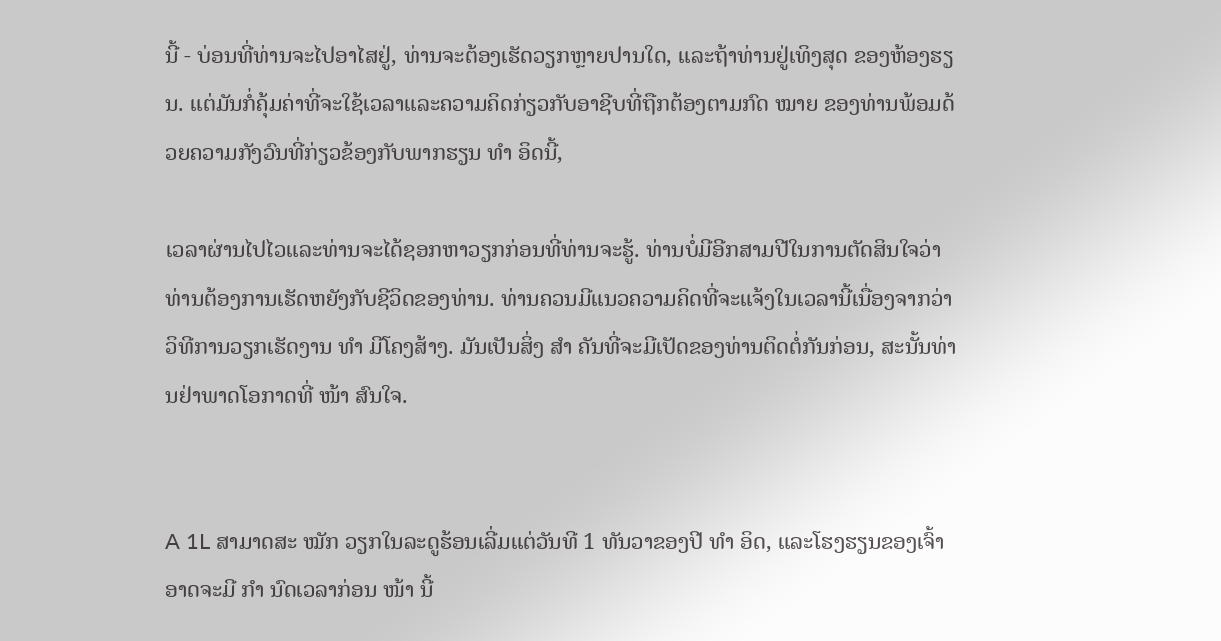ນີ້ - ບ່ອນທີ່ທ່ານຈະໄປອາໄສຢູ່, ທ່ານຈະຕ້ອງເຮັດວຽກຫຼາຍປານໃດ, ແລະຖ້າທ່ານຢູ່ເທິງສຸດ ຂອງຫ້ອງຮຽນ. ແຕ່ມັນກໍ່ຄຸ້ມຄ່າທີ່ຈະໃຊ້ເວລາແລະຄວາມຄິດກ່ຽວກັບອາຊີບທີ່ຖືກຕ້ອງຕາມກົດ ໝາຍ ຂອງທ່ານພ້ອມດ້ວຍຄວາມກັງວົນທີ່ກ່ຽວຂ້ອງກັບພາກຮຽນ ທຳ ອິດນີ້,

ເວລາຜ່ານໄປໄວແລະທ່ານຈະໄດ້ຊອກຫາວຽກກ່ອນທີ່ທ່ານຈະຮູ້. ທ່ານບໍ່ມີອີກສາມປີໃນການຕັດສິນໃຈວ່າທ່ານຕ້ອງການເຮັດຫຍັງກັບຊີວິດຂອງທ່ານ. ທ່ານຄວນມີແນວຄວາມຄິດທີ່ຈະແຈ້ງໃນເວລານີ້ເນື່ອງຈາກວ່າວິທີການວຽກເຮັດງານ ທຳ ມີໂຄງສ້າງ. ມັນເປັນສິ່ງ ສຳ ຄັນທີ່ຈະມີເປັດຂອງທ່ານຕິດຕໍ່ກັນກ່ອນ, ສະນັ້ນທ່ານຢ່າພາດໂອກາດທີ່ ໜ້າ ສົນໃຈ.


A 1L ສາມາດສະ ໝັກ ວຽກໃນລະດູຮ້ອນເລີ່ມແຕ່ວັນທີ 1 ທັນວາຂອງປີ ທຳ ອິດ, ແລະໂຮງຮຽນຂອງເຈົ້າອາດຈະມີ ກຳ ນົດເວລາກ່ອນ ໜ້າ ນີ້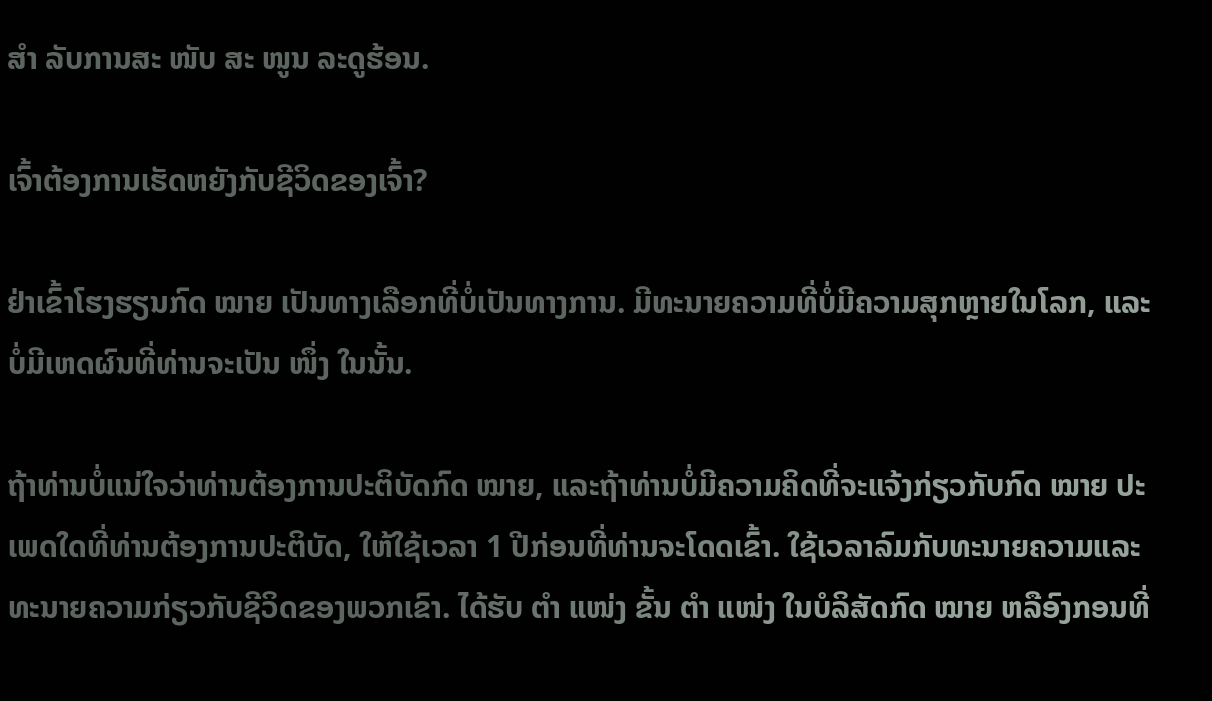ສຳ ລັບການສະ ໜັບ ສະ ໜູນ ລະດູຮ້ອນ.

ເຈົ້າຕ້ອງການເຮັດຫຍັງກັບຊີວິດຂອງເຈົ້າ?

ຢ່າເຂົ້າໂຮງຮຽນກົດ ໝາຍ ເປັນທາງເລືອກທີ່ບໍ່ເປັນທາງການ. ມີທະນາຍຄວາມທີ່ບໍ່ມີຄວາມສຸກຫຼາຍໃນໂລກ, ແລະບໍ່ມີເຫດຜົນທີ່ທ່ານຈະເປັນ ໜຶ່ງ ໃນນັ້ນ.

ຖ້າທ່ານບໍ່ແນ່ໃຈວ່າທ່ານຕ້ອງການປະຕິບັດກົດ ໝາຍ, ແລະຖ້າທ່ານບໍ່ມີຄວາມຄິດທີ່ຈະແຈ້ງກ່ຽວກັບກົດ ໝາຍ ປະເພດໃດທີ່ທ່ານຕ້ອງການປະຕິບັດ, ໃຫ້ໃຊ້ເວລາ 1 ປີກ່ອນທີ່ທ່ານຈະໂດດເຂົ້າ. ໃຊ້ເວລາລົມກັບທະນາຍຄວາມແລະ ທະນາຍຄວາມກ່ຽວກັບຊີວິດຂອງພວກເຂົາ. ໄດ້ຮັບ ຕຳ ແໜ່ງ ຂັ້ນ ຕຳ ແໜ່ງ ໃນບໍລິສັດກົດ ໝາຍ ຫລືອົງກອນທີ່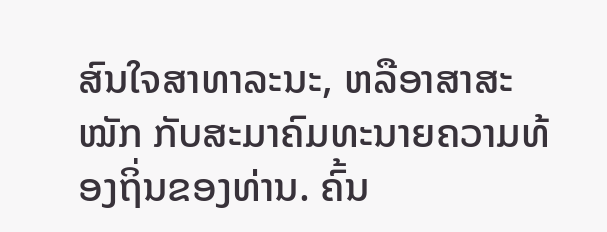ສົນໃຈສາທາລະນະ, ຫລືອາສາສະ ໝັກ ກັບສະມາຄົມທະນາຍຄວາມທ້ອງຖິ່ນຂອງທ່ານ. ຄົ້ນ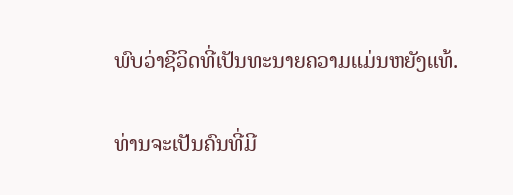ພົບວ່າຊີວິດທີ່ເປັນທະນາຍຄວາມແມ່ນຫຍັງແທ້.

ທ່ານຈະເປັນຄົນທີ່ມີ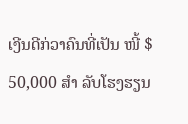ເງີນດີກ່ວາຄົນທີ່ເປັນ ໜີ້ $ 50,000 ສຳ ລັບໂຮງຮຽນ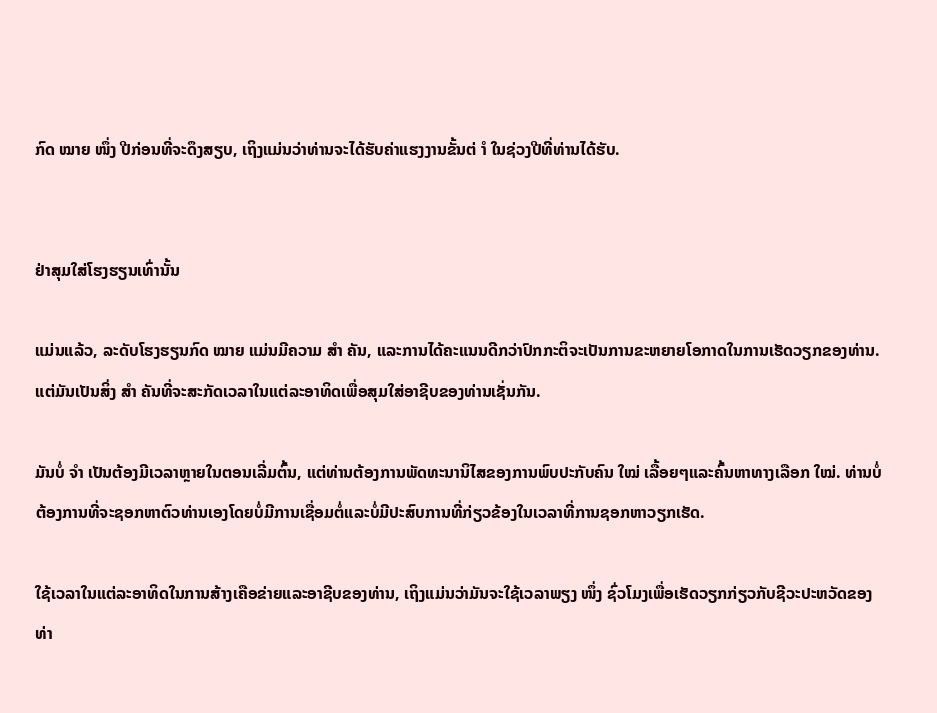ກົດ ໝາຍ ໜຶ່ງ ປີກ່ອນທີ່ຈະດຶງສຽບ, ເຖິງແມ່ນວ່າທ່ານຈະໄດ້ຮັບຄ່າແຮງງານຂັ້ນຕ່ ຳ ໃນຊ່ວງປີທີ່ທ່ານໄດ້ຮັບ.


ຢ່າສຸມໃສ່ໂຮງຮຽນເທົ່ານັ້ນ

ແມ່ນແລ້ວ, ລະດັບໂຮງຮຽນກົດ ໝາຍ ແມ່ນມີຄວາມ ສຳ ຄັນ, ແລະການໄດ້ຄະແນນດີກວ່າປົກກະຕິຈະເປັນການຂະຫຍາຍໂອກາດໃນການເຮັດວຽກຂອງທ່ານ. ແຕ່ມັນເປັນສິ່ງ ສຳ ຄັນທີ່ຈະສະກັດເວລາໃນແຕ່ລະອາທິດເພື່ອສຸມໃສ່ອາຊີບຂອງທ່ານເຊັ່ນກັນ.

ມັນບໍ່ ຈຳ ເປັນຕ້ອງມີເວລາຫຼາຍໃນຕອນເລີ່ມຕົ້ນ, ແຕ່ທ່ານຕ້ອງການພັດທະນານິໄສຂອງການພົບປະກັບຄົນ ໃໝ່ ເລື້ອຍໆແລະຄົ້ນຫາທາງເລືອກ ໃໝ່. ທ່ານບໍ່ຕ້ອງການທີ່ຈະຊອກຫາຕົວທ່ານເອງໂດຍບໍ່ມີການເຊື່ອມຕໍ່ແລະບໍ່ມີປະສົບການທີ່ກ່ຽວຂ້ອງໃນເວລາທີ່ການຊອກຫາວຽກເຮັດ.

ໃຊ້ເວລາໃນແຕ່ລະອາທິດໃນການສ້າງເຄືອຂ່າຍແລະອາຊີບຂອງທ່ານ, ເຖິງແມ່ນວ່າມັນຈະໃຊ້ເວລາພຽງ ໜຶ່ງ ຊົ່ວໂມງເພື່ອເຮັດວຽກກ່ຽວກັບຊີວະປະຫວັດຂອງທ່າ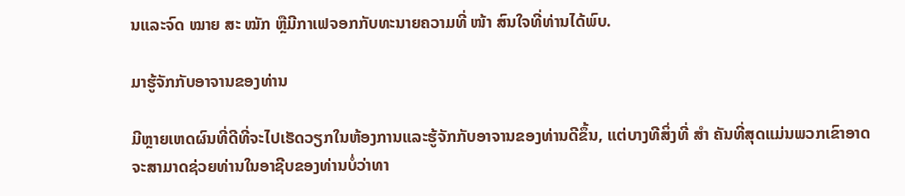ນແລະຈົດ ໝາຍ ສະ ໝັກ ຫຼືມີກາເຟຈອກກັບທະນາຍຄວາມທີ່ ໜ້າ ສົນໃຈທີ່ທ່ານໄດ້ພົບ.

ມາຮູ້ຈັກກັບອາຈານຂອງທ່ານ

ມີຫຼາຍເຫດຜົນທີ່ດີທີ່ຈະໄປເຮັດວຽກໃນຫ້ອງການແລະຮູ້ຈັກກັບອາຈານຂອງທ່ານດີຂຶ້ນ, ແຕ່ບາງທີສິ່ງທີ່ ສຳ ຄັນທີ່ສຸດແມ່ນພວກເຂົາອາດຈະສາມາດຊ່ວຍທ່ານໃນອາຊີບຂອງທ່ານບໍ່ວ່າທາ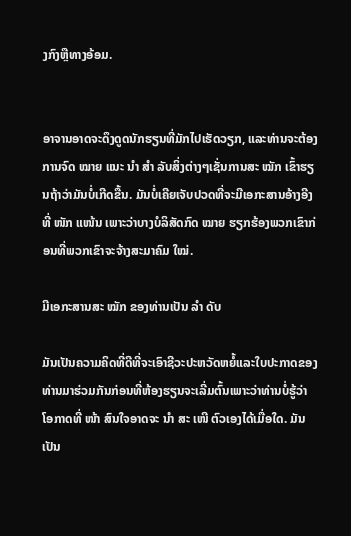ງກົງຫຼືທາງອ້ອມ.


ອາຈານອາດຈະດຶງດູດນັກຮຽນທີ່ມັກໄປເຮັດວຽກ, ແລະທ່ານຈະຕ້ອງການຈົດ ໝາຍ ແນະ ນຳ ສຳ ລັບສິ່ງຕ່າງໆເຊັ່ນການສະ ໝັກ ເຂົ້າຮຽນຖ້າວ່າມັນບໍ່ເກີດຂື້ນ. ມັນບໍ່ເຄີຍເຈັບປວດທີ່ຈະມີເອກະສານອ້າງອີງທີ່ ໜັກ ແໜ້ນ ເພາະວ່າບາງບໍລິສັດກົດ ໝາຍ ຮຽກຮ້ອງພວກເຂົາກ່ອນທີ່ພວກເຂົາຈະຈ້າງສະມາຄົມ ໃໝ່.

ມີເອກະສານສະ ໝັກ ຂອງທ່ານເປັນ ລຳ ດັບ

ມັນເປັນຄວາມຄິດທີ່ດີທີ່ຈະເອົາຊີວະປະຫວັດຫຍໍ້ແລະໃບປະກາດຂອງທ່ານມາຮ່ວມກັນກ່ອນທີ່ຫ້ອງຮຽນຈະເລີ່ມຕົ້ນເພາະວ່າທ່ານບໍ່ຮູ້ວ່າໂອກາດທີ່ ໜ້າ ສົນໃຈອາດຈະ ນຳ ສະ ເໜີ ຕົວເອງໄດ້ເມື່ອໃດ. ມັນເປັນ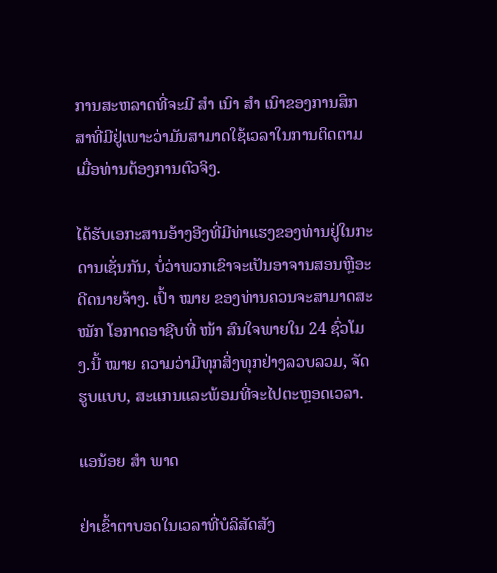ການສະຫລາດທີ່ຈະມີ ສຳ ເນົາ ສຳ ເນົາຂອງການສຶກສາທີ່ມີຢູ່ເພາະວ່າມັນສາມາດໃຊ້ເວລາໃນການຕິດຕາມເມື່ອທ່ານຕ້ອງການຕົວຈິງ.

ໄດ້ຮັບເອກະສານອ້າງອີງທີ່ມີທ່າແຮງຂອງທ່ານຢູ່ໃນກະດານເຊັ່ນກັນ, ບໍ່ວ່າພວກເຂົາຈະເປັນອາຈານສອນຫຼືອະດີດນາຍຈ້າງ. ເປົ້າ ໝາຍ ຂອງທ່ານຄວນຈະສາມາດສະ ໝັກ ໂອກາດອາຊີບທີ່ ໜ້າ ສົນໃຈພາຍໃນ 24 ຊົ່ວໂມງ.ນີ້ ໝາຍ ຄວາມວ່າມີທຸກສິ່ງທຸກຢ່າງລວບລວມ, ຈັດຮູບແບບ, ສະແກນແລະພ້ອມທີ່ຈະໄປຕະຫຼອດເວລາ.

ແອນ້ອຍ ສຳ ພາດ

ຢ່າເຂົ້າຕາບອດໃນເວລາທີ່ບໍລິສັດສັງ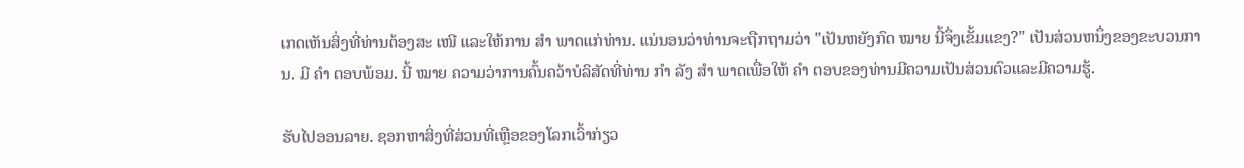ເກດເຫັນສິ່ງທີ່ທ່ານຕ້ອງສະ ເໜີ ແລະໃຫ້ການ ສຳ ພາດແກ່ທ່ານ. ແນ່ນອນວ່າທ່ານຈະຖືກຖາມວ່າ "ເປັນຫຍັງກົດ ໝາຍ ນີ້ຈຶ່ງເຂັ້ມແຂງ?" ເປັນສ່ວນຫນຶ່ງຂອງຂະບວນການ. ມີ ຄຳ ຕອບພ້ອມ. ນີ້ ໝາຍ ຄວາມວ່າການຄົ້ນຄວ້າບໍລິສັດທີ່ທ່ານ ກຳ ລັງ ສຳ ພາດເພື່ອໃຫ້ ຄຳ ຕອບຂອງທ່ານມີຄວາມເປັນສ່ວນຕົວແລະມີຄວາມຮູ້.

ຮັບໄປອອນລາຍ. ຊອກຫາສິ່ງທີ່ສ່ວນທີ່ເຫຼືອຂອງໂລກເວົ້າກ່ຽວ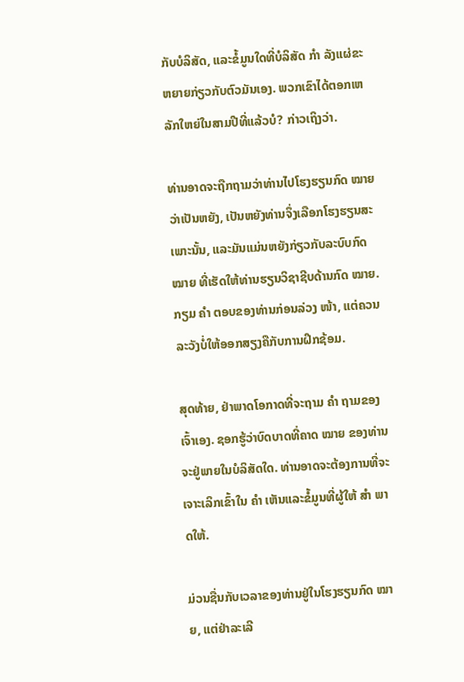ກັບບໍລິສັດ, ແລະຂໍ້ມູນໃດທີ່ບໍລິສັດ ກຳ ລັງແຜ່ຂະຫຍາຍກ່ຽວກັບຕົວມັນເອງ. ພວກເຂົາໄດ້ຕອກເຫລັກໃຫຍ່ໃນສາມປີທີ່ແລ້ວບໍ? ກ່າວເຖິງວ່າ.

ທ່ານອາດຈະຖືກຖາມວ່າທ່ານໄປໂຮງຮຽນກົດ ໝາຍ ວ່າເປັນຫຍັງ, ເປັນຫຍັງທ່ານຈຶ່ງເລືອກໂຮງຮຽນສະເພາະນັ້ນ, ແລະມັນແມ່ນຫຍັງກ່ຽວກັບລະບົບກົດ ໝາຍ ທີ່ເຮັດໃຫ້ທ່ານຮຽນວິຊາຊີບດ້ານກົດ ໝາຍ. ກຽມ ຄຳ ຕອບຂອງທ່ານກ່ອນລ່ວງ ໜ້າ, ແຕ່ຄວນລະວັງບໍ່ໃຫ້ອອກສຽງຄືກັບການຝຶກຊ້ອມ.

ສຸດທ້າຍ, ຢ່າພາດໂອກາດທີ່ຈະຖາມ ຄຳ ຖາມຂອງເຈົ້າເອງ. ຊອກຮູ້ວ່າບົດບາດທີ່ຄາດ ໝາຍ ຂອງທ່ານຈະຢູ່ພາຍໃນບໍລິສັດໃດ. ທ່ານອາດຈະຕ້ອງການທີ່ຈະເຈາະເລິກເຂົ້າໃນ ຄຳ ເຫັນແລະຂໍ້ມູນທີ່ຜູ້ໃຫ້ ສຳ ພາດໃຫ້.

ມ່ວນຊື່ນກັບເວລາຂອງທ່ານຢູ່ໃນໂຮງຮຽນກົດ ໝາຍ, ແຕ່ຢ່າລະເລີ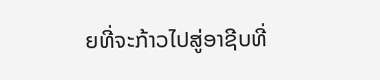ຍທີ່ຈະກ້າວໄປສູ່ອາຊີບທີ່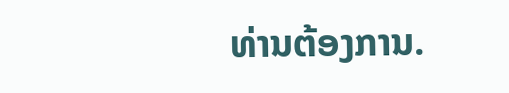ທ່ານຕ້ອງການ.